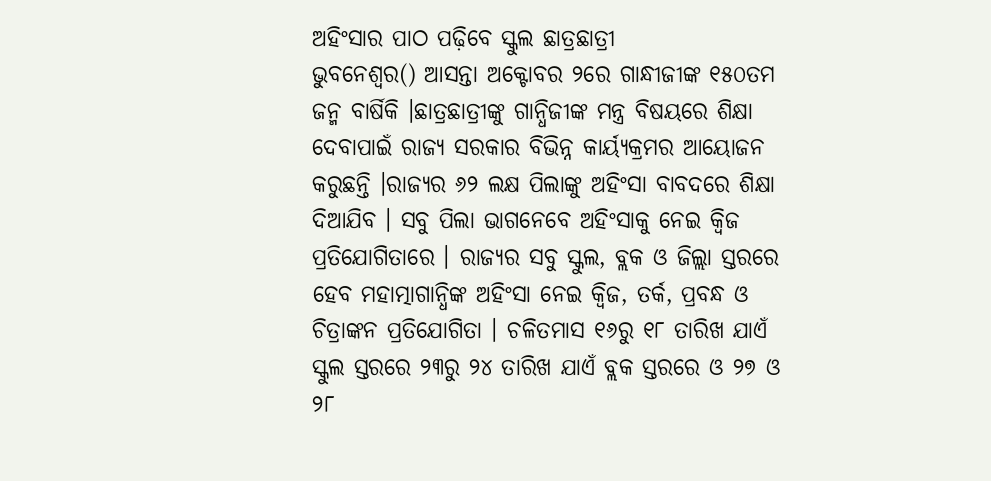ଅହିଂସାର ପାଠ ପଢ଼ିବେ ସ୍କୁଲ ଛାତ୍ରଛାତ୍ରୀ
ଭୁବନେଶ୍ବର() ଆସନ୍ତା ଅକ୍ଟୋବର ୨ରେ ଗାନ୍ଧୀଜୀଙ୍କ ୧୫୦ତମ ଜନ୍ମ ବାର୍ଷିକି ।ଛାତ୍ରଛାତ୍ରୀଙ୍କୁ ଗାନ୍ଧିଜୀଙ୍କ ମନ୍ତ୍ର ବିଷୟରେ ଶିକ୍ଷା ଦେବାପାଇଁ ରାଜ୍ୟ ସରକାର ବିଭିନ୍ନ କାର୍ୟ୍ୟକ୍ରମର ଆୟୋଜନ କରୁଛନ୍ତି ।ରାଜ୍ୟର ୬୨ ଲକ୍ଷ ପିଲାଙ୍କୁ ଅହିଂସା ବାବଦରେ ଶିକ୍ଷା ଦିଆଯିବ । ସବୁ ପିଲା ଭାଗନେବେ ଅହିଂସାକୁ ନେଇ କ୍ୱିଜ ପ୍ରତିଯୋଗିତାରେ । ରାଜ୍ୟର ସବୁ ସ୍କୁଲ, ବ୍ଲକ ଓ ଜିଲ୍ଲା ସ୍ତରରେ ହେବ ମହାତ୍ମାଗାନ୍ଧିଙ୍କ ଅହିଂସା ନେଇ କ୍ୱିଜ, ତର୍କ, ପ୍ରବନ୍ଧ ଓ ଚିତ୍ରାଙ୍କନ ପ୍ରତିଯୋଗିତା । ଚଳିତମାସ ୧୬ରୁ ୧୮ ତାରିଖ ଯାଏଁ ସ୍କୁଲ ସ୍ତରରେ ୨୩ରୁ ୨୪ ତାରିଖ ଯାଏଁ ବ୍ଲକ ସ୍ତରରେ ଓ ୨୭ ଓ ୨୮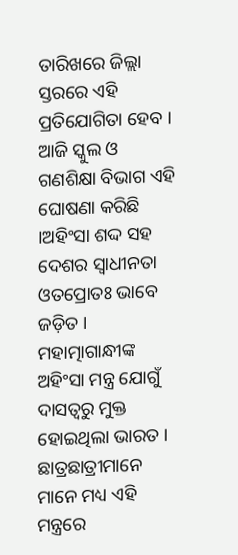ତାରିଖରେ ଜିଲ୍ଲା ସ୍ତରରେ ଏହି ପ୍ରତିଯୋଗିତା ହେବ । ଆଜି ସ୍କୁଲ ଓ ଗଣଶିକ୍ଷା ବିଭାଗ ଏହି ଘୋଷଣା କରିଛି ।ଅହିଂସା ଶଦ୍ଦ ସହ ଦେଶର ସ୍ୱାଧୀନତା ଓତପ୍ରୋତଃ ଭାବେ ଜଡ଼ିତ ।
ମହାତ୍ମାଗାନ୍ଧୀଙ୍କ ଅହିଂସା ମନ୍ତ୍ର ଯୋଗୁଁ ଦାସତ୍ୱରୁ ମୁକ୍ତ ହୋଇଥିଲା ଭାରତ । ଛାତ୍ରଛାତ୍ରୀମାନେ ମାନେ ମଧ୍ୟ ଏହି ମନ୍ତ୍ରରେ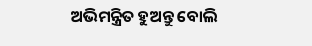ଅଭିମନ୍ତ୍ରିତ ହୁଅନ୍ତୁ ବୋଲି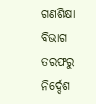ଗଣଶିକ୍ଷା ବିଭାଗ ତରଫରୁ ନିର୍ଦ୍ଦେଶ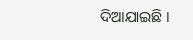ଦିଆଯାଇଛି ।